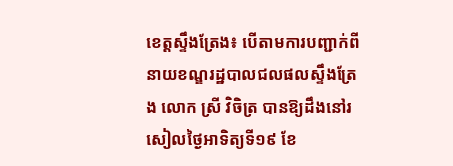ខេត្តស្ទឹងត្រែង៖ បេីតាមការបញ្ជាក់ពីនាយខណ្ឌរដ្ឋបាលជលផលស្ទឹងត្រែង លោក ស្រី វិចិត្រ បានឱ្យដឹងនៅរសៀលថ្ងៃអាទិត្យទី១៩ ខែ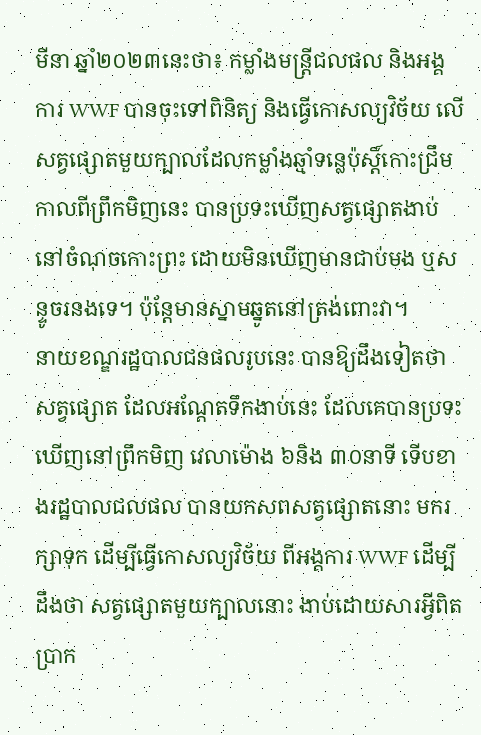មីនា ឆ្នាំ២០២៣នេះថា៖ កម្លាំងមន្ត្រីជលផល និងអង្គការ WWF បានចុះទៅពិនិត្យ និងធ្វើកោសល្យវិច័យ លេីសត្វផ្សោតមួយក្បាលដែលកម្លាំងឆ្មាំទន្លេប៉ុស្តិ៍កោះជ្រឹម កាលពីព្រឹកមិញនេះ បានប្រទះឃើញសត្វផ្សោតងាប់ នៅចំណុចកោះព្រះ ដោយមិនឃើញមានជាប់មង ឬសន្ទូចរនងទេ។ ប៉ុន្តែមានស្នាមឆ្នូតនៅត្រង់ពោះវា។
នាយខណ្ឌរដ្ឋបាលជនផលរូបនេះ បានឱ្យដឹងទៀតថា សត្វផ្សោត ដែលអណ្តែតទឹកងាប់នេះ ដែលគេបានប្រទះឃើញនៅព្រឹកមិញ វេលាម៉ោង ៦និង ៣០នាទី ទេីបខាងរដ្ឋបាលជលផល បានយកសពសត្វផ្សោតនោះ មករក្សាទុក ដើម្បីធ្វើកោសល្យវិច័យ ពីអង្គការ WWF ដើម្បីដឹងថា សត្វផ្សោតមួយក្បាលនោះ ងាប់ដោយសារអ្វីពិតប្រាក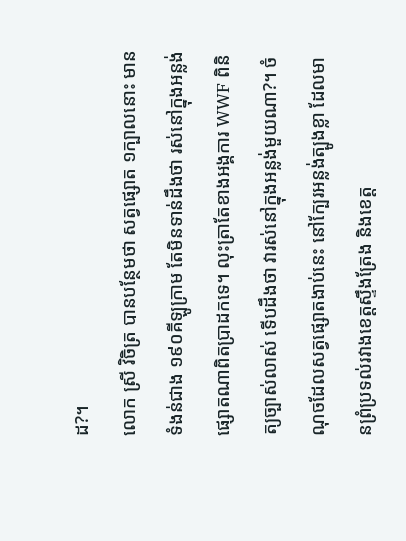ដ?។
លោក ស្រី វិចិត្រ បានបន្ថែមថា សត្វផ្សោត ១ក្បាលនោះ មានទំងន់ជាង ១៩០គីឡូក្រាម តែមិនទាន់ដឹងថា រស់នៅក្នុងអន្លង់ផ្សោតណាពិតប្រាដកទេ។ លុះត្រាតែខាងអង្គការ WWF ពិនិត្យច្បាស់លាស់ ទើបដឹងថា វារស់នៅក្នុងអន្លង់មួយណា?។ ចំណុចដែលសត្វផ្សោតងាប់នេះ នៅក្បែរអន្លង់ត្បូងខ្លា ដែលមានព្រំប្រទល់រវាងខេត្តស្ទឹងត្រែង និងខេត្ត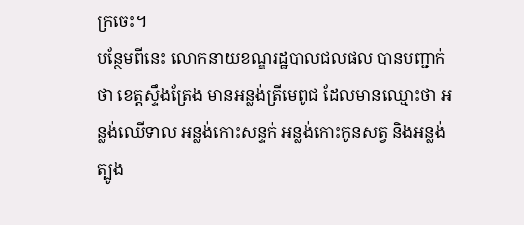ក្រចេះ។
បន្ថែមពីនេះ លោកនាយខណ្ឌរដ្ឋបាលជលផល បានបញ្ជាក់ថា ខេត្តស្ទឹងត្រែង មានអន្លង់ត្រីមេពូជ ដែលមានឈ្មោះថា អន្លង់ឈើទាល អន្លង់កោះសន្ទក់ អន្លង់កោះកូនសត្វ និងអន្លង់ត្បូង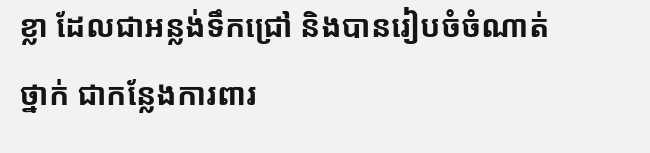ខ្លា ដែលជាអន្លង់ទឹកជ្រៅ និងបានរៀបចំចំណាត់ថ្នាក់ ជាកន្លែងការពារ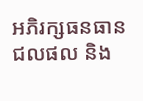អភិរក្សធនធានជលផល និង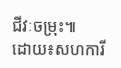ជីវៈចម្រុះ៕
ដោយ៖សហការី